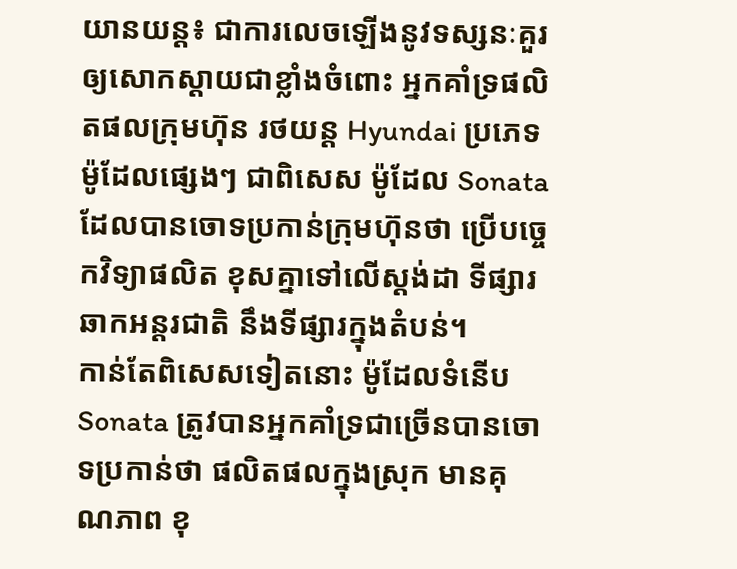យានយន្ដ៖ ជាការលេចឡើងនូវទស្សនៈគួរឲ្យសោកស្ដាយជាខ្លាំងចំពោះ អ្នកគាំទ្រផលិតផលក្រុមហ៊ុន រថយន្ដ Hyundai ប្រភេទម៉ូដែលផ្សេងៗ ជាពិសេស ម៉ូដែល Sonata ដែលបានចោទប្រកាន់ក្រុមហ៊ុនថា ប្រើបច្ចេកវិទ្យាផលិត ខុសគ្នាទៅលើស្ដង់ដា ទីផ្សារឆាកអន្ដរជាតិ នឹងទីផ្សារក្នុងតំបន់។
កាន់តែពិសេសទៀតនោះ ម៉ូដែលទំនើប Sonata ត្រូវបានអ្នកគាំទ្រជាច្រើនបានចោទប្រកាន់ថា ផលិតផលក្នុងស្រុក មានគុណភាព ខុ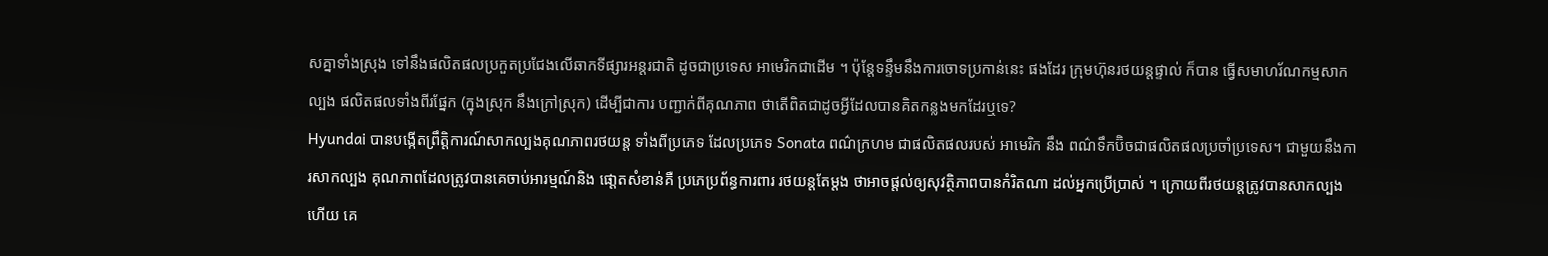សគ្នាទាំងស្រុង ទៅនឹងផលិតផលប្រកួតប្រជែងលើឆាកទីផ្សារអន្ដរជាតិ ដូចជាប្រទេស អាមេរិកជាដើម ។ ប៉ុន្ដែទន្ទឹមនឹងការចោទប្រកាន់នេះ ផងដែរ ក្រុមហ៊ុនរថយន្ដផ្ទាល់ ក៏បាន ធ្វើសមាហរ័ណកម្មសាកល្បង ផលិតផលទាំងពីរផ្នែក (ក្នុងស្រុក នឹងក្រៅស្រុក) ដើម្បីជាការ បញ្ជាក់ពីគុណភាព ថាតើពិតជាដូចអ្វីដែលបានគិតកន្លងមកដែរឬទេ?
Hyundai បានបង្កើតព្រឹត្ដិការណ៍សាកល្បងគុណភាពរថយន្ដ ទាំងពីប្រភេទ ដែលប្រភេទ Sonata ពណ៌ក្រហម ជាផលិតផលរបស់ អាមេរិក នឹង ពណ៌ទឹកប៊ិចជាផលិតផលប្រចាំប្រទេស។ ជាមួយនឹងការសាកល្បង គុណភាពដែលត្រូវបានគេចាប់អារម្មណ៍និង ផោ្ដតសំខាន់គឺ ប្រភេប្រព័ន្ធការពារ រថយន្ដតែម្ដង ថាអាចផ្ដល់ឲ្យសុវត្ថិភាពបានកំរិតណា ដល់អ្នកប្រើប្រាស់ ។ ក្រោយពីរថយន្ដត្រូវបានសាកល្បងហើយ គេ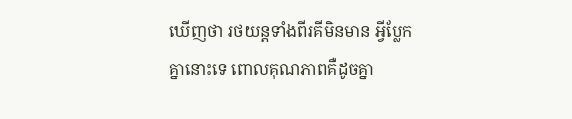ឃើញថា រថយន្ដទាំងពីរគីមិនមាន អ្វីប្លែកគ្នានោះទេ ពោលគុណភាពគឺដូចគ្នា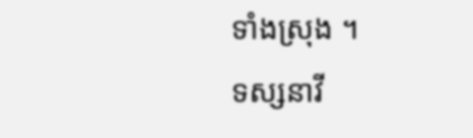ទាំងស្រុង ។
ទស្សនាវី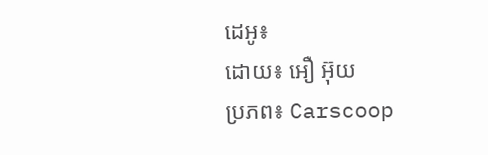ដេអូ៖
ដោយ៖ អឿ អ៊ុយ
ប្រភព៖ Carscoop